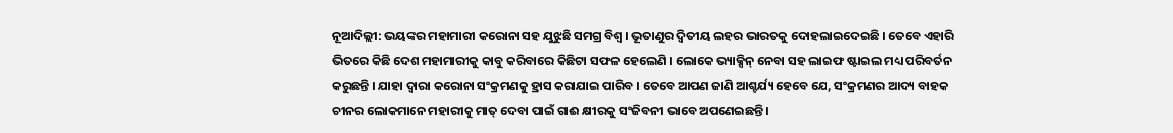ନୂଆଦିଲ୍ଲୀ: ଭୟଙ୍କର ମହାମାରୀ କରୋନା ସହ ଯୁଝୁଛି ସମଗ୍ର ବିଶ୍ୱ । ଭୂତାଣୁର ଦ୍ୱିତୀୟ ଲହର ଭାରତକୁ ଦୋହଲାଇଦେଇଛି । ତେବେ ଏହାରି ଭିତରେ କିଛି ଦେଶ ମହାମାରୀକୁ କାବୁ କରିବାରେ କିଛିଟା ସଫଳ ହେଲେଣି । ଲୋକେ ଭ୍ୟାକ୍ସିନ୍ ନେବା ସହ ଲାଇଫ ଷ୍ଟାଇଲ ମଧ୍ୟ ପରିବର୍ତନ କରୁଛନ୍ତି । ଯାହା ଦ୍ୱାରା କରୋନା ସଂକ୍ରମଣକୁ ହ୍ରାସ କରାଯାଇ ପାରିବ । ତେବେ ଆପଣ ଜାଣି ଆଶ୍ଚର୍ଯ୍ୟ ହେବେ ଯେ, ସଂକ୍ରମଣର ଆଦ୍ୟ ବାହକ ଚୀନର ଲୋକମାନେ ମହାରୀକୁ ମାତ୍ ଦେବା ପାଇଁ ଗାଈ କ୍ଷୀରକୁ ସଂଜିବନୀ ଭାବେ ଅପଣେଇଛନ୍ତି ।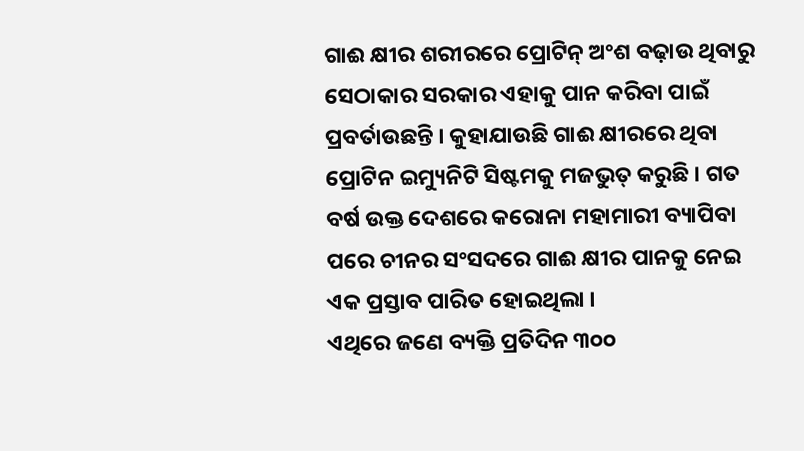ଗାଈ କ୍ଷୀର ଶରୀରରେ ପ୍ରୋଟିନ୍ ଅଂଶ ବଢ଼ାଉ ଥିବାରୁ ସେଠାକାର ସରକାର ଏହାକୁ ପାନ କରିବା ପାଇଁ ପ୍ରବର୍ତାଉଛନ୍ତି । କୁହାଯାଉଛି ଗାଈ କ୍ଷୀରରେ ଥିବା ପ୍ରୋଟିନ ଇମ୍ୟୁନିଟି ସିଷ୍ଟମକୁ ମଜଭୁତ୍ କରୁଛି । ଗତ ବର୍ଷ ଉକ୍ତ ଦେଶରେ କରୋନା ମହାମାରୀ ବ୍ୟାପିବା ପରେ ଚୀନର ସଂସଦରେ ଗାଈ କ୍ଷୀର ପାନକୁ ନେଇ ଏକ ପ୍ରସ୍ତାବ ପାରିତ ହୋଇଥିଲା ।
ଏଥିରେ ଜଣେ ବ୍ୟକ୍ତି ପ୍ରତିଦିନ ୩୦୦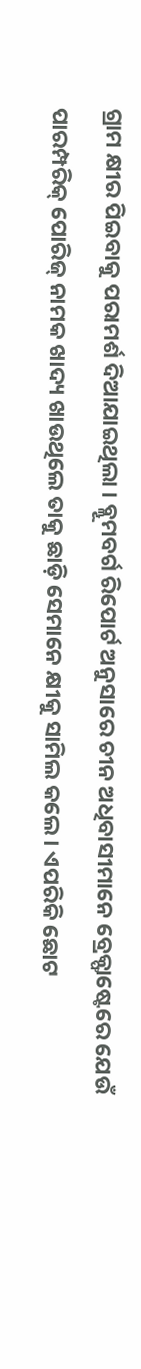ଗ୍ରାମ କ୍ଷୀର ପିଇବାକୁ ପରାମର୍ଶ ଦିଆଯାଇଥିଲା । ବ୍ଲୂମବର୍ଗ ରିପୋର୍ଟ ଅନୁସାରେ ଚୀନ ଅଧିବାସୀମାନେ ବ୍ରେକ୍ଫାଷ୍ଟେରେ ଯେଉଁ ପାରମ୍ପରିକ୍ ପୋରିଜ୍ ନାମକ ଖାଦ୍ୟ ଖାଉଥିଲେ ତାକୁ ଛାଡ଼ି ସେମାନେ କ୍ଷୀକୁ ସାମିଲ କଲେ । ଏପରିକି ଛୋଟ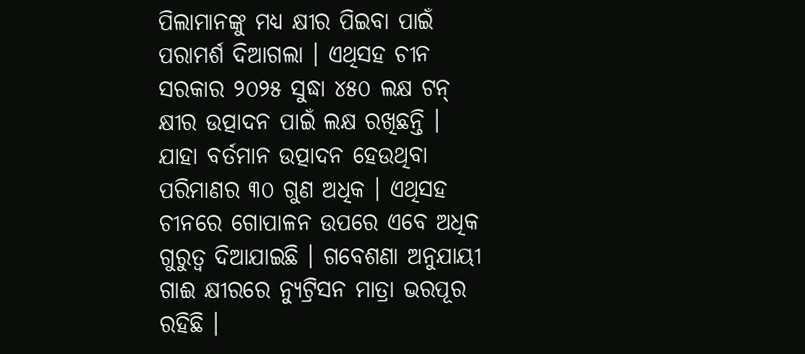ପିଲାମାନଙ୍କୁ ମଧ୍ୟ କ୍ଷୀର ପିଇବା ପାଇଁ ପରାମର୍ଶ ଦିଆଗଲା । ଏଥିସହ ଚୀନ ସରକାର ୨୦୨୫ ସୁଦ୍ଧା ୪୫୦ ଲକ୍ଷ ଟନ୍ କ୍ଷୀର ଉତ୍ପାଦନ ପାଇଁ ଲକ୍ଷ ରଖିଛନ୍ତି ।
ଯାହା ବର୍ତମାନ ଉତ୍ପାଦନ ହେଉଥିବା ପରିମାଣର ୩୦ ଗୁଣ ଅଧିକ । ଏଥିସହ ଚୀନରେ ଗୋପାଳନ ଉପରେ ଏବେ ଅଧିକ ଗୁରୁତ୍ୱ ଦିଆଯାଇଛି । ଗବେଶଣା ଅନୁଯାୟୀ ଗାଈ କ୍ଷୀରରେ ନ୍ୟୁଟ୍ରିସନ ମାତ୍ରା ଭରପୂର ରହିଛି ।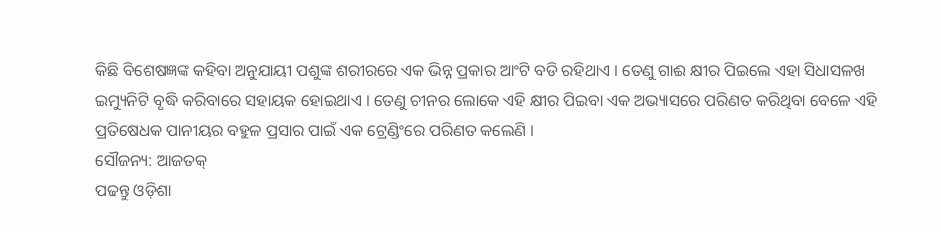କିଛି ବିଶେଷଜ୍ଞଙ୍କ କହିବା ଅନୁଯାୟୀ ପଶୁଙ୍କ ଶରୀରରେ ଏକ ଭିନ୍ନ ପ୍ରକାର ଆଂଟି ବଡି ରହିଥାଏ । ତେଣୁ ଗାଈ କ୍ଷୀର ପିଇଲେ ଏହା ସିଧାସଳଖ ଇମ୍ୟୁନିଟି ବୃଦ୍ଧି କରିବାରେ ସହାୟକ ହୋଇଥାଏ । ତେଣୁ ଚୀନର ଲୋକେ ଏହି କ୍ଷୀର ପିଇବା ଏକ ଅଭ୍ୟାସରେ ପରିଣତ କରିଥିବା ବେଳେ ଏହି ପ୍ରତିଷେଧକ ପାନୀୟର ବହୁଳ ପ୍ରସାର ପାଇଁ ଏକ ଟ୍ରେଣ୍ଡିଂରେ ପରିଣତ କଲେଣି ।
ସୌଜନ୍ୟ: ଆଜତକ୍
ପଢନ୍ତୁ ଓଡ଼ିଶା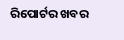ରିପୋର୍ଟର ଖବର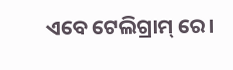ଏବେ ଟେଲିଗ୍ରାମ୍ ରେ।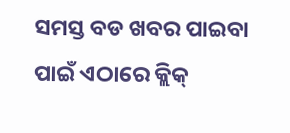ସମସ୍ତ ବଡ ଖବର ପାଇବା ପାଇଁ ଏଠାରେ କ୍ଲିକ୍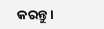କରନ୍ତୁ।